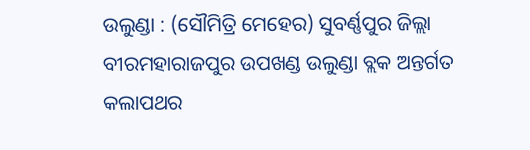ଉଲୁଣ୍ଡା : (ସୌମିତ୍ରି ମେହେର) ସୁବର୍ଣ୍ଣପୁର ଜିଲ୍ଲା ବୀରମହାରାଜପୁର ଉପଖଣ୍ଡ ଉଲୁଣ୍ଡା ବ୍ଲକ ଅନ୍ତର୍ଗତ କଲାପଥର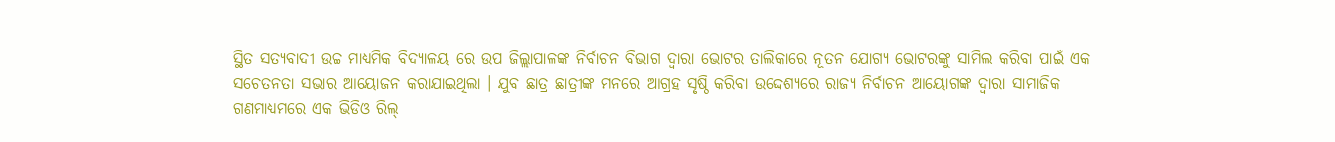ସ୍ଥିତ ସତ୍ୟବାଦୀ ଉଚ୍ଚ ମାଧ୍ୟମିକ ବିଦ୍ୟାଳୟ ରେ ଉପ ଜିଲ୍ଲାପାଳଙ୍କ ନିର୍ବାଚନ ବିଭାଗ ଦ୍ଵାରା ଭୋଟର ତାଲିକାରେ ନୂତନ ଯୋଗ୍ୟ ଭୋଟରଙ୍କୁ ସାମିଲ କରିବା ପାଇଁ ଏକ ସଚେତନତା ସଭାର ଆୟୋଜନ କରାଯାଇଥିଲା । ଯୁବ ଛାତ୍ର ଛାତ୍ରୀଙ୍କ ମନରେ ଆଗ୍ରହ ସୃଷ୍ଠି କରିବା ଉଦ୍ଦେଶ୍ୟରେ ରାଜ୍ୟ ନିର୍ବାଚନ ଆୟୋଗଙ୍କ ଦ୍ଵାରା ସାମାଜିକ ଗଣମାଧ୍ୟମରେ ଏକ ଭିଡିଓ ରିଲ୍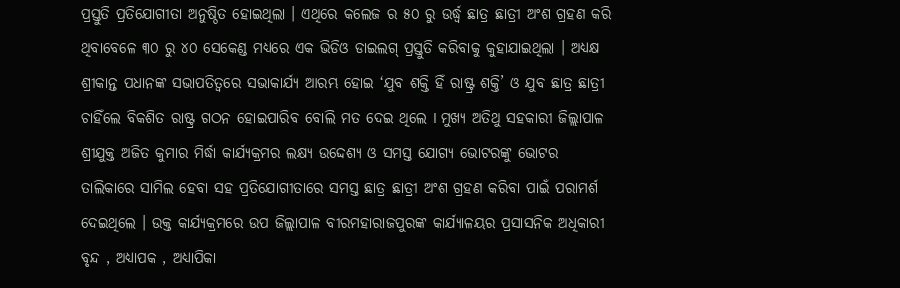ପ୍ରସ୍ତୁତି ପ୍ରତିଯୋଗୀତା ଅନୁଷ୍ଠିତ ହୋଇଥିଲା । ଏଥିରେ କଲେଜ ର ୫୦ ରୁ ଉର୍ଦ୍ଧ୍ବ ଛାତ୍ର ଛାତ୍ରୀ ଅଂଶ ଗ୍ରହଣ କରି ଥିବାବେଳେ ୩୦ ରୁ ୪୦ ସେକେଣ୍ଡ ମଧ୍ୟରେ ଏକ ଭିଡିଓ ଡାଇଲଗ୍ ପ୍ରସ୍ତୁତି କରିବାକୁ କୁହାଯାଇଥିଲା । ଅଧ୍ୟକ୍ଷ ଶ୍ରୀକାନ୍ତ ପଧାନଙ୍କ ସଭାପତିତ୍ୱରେ ସଭାକାର୍ଯ୍ୟ ଆରମ୍ଭ ହୋଇ ‘ଯୁବ ଶକ୍ତି ହିଁ ରାଷ୍ଟ୍ର ଶକ୍ତି’ ଓ ଯୁବ ଛାତ୍ର ଛାତ୍ରୀ ଚାହିଁଲେ ବିକଶିତ ରାଷ୍ଟ୍ର ଗଠନ ହୋଇପାରିବ ବୋଲି ମତ ଦେଇ ଥିଲେ I ମୁଖ୍ୟ ଅତିଥୁ ସହକାରୀ ଜିଲ୍ଲାପାଳ ଶ୍ରୀଯୁକ୍ତ ଅଜିତ କୁମାର ମିର୍ଦ୍ଧା କାର୍ଯ୍ୟକ୍ରମର ଲକ୍ଷ୍ୟ ଉଦ୍ଦେଶ୍ୟ ଓ ସମସ୍ତ ଯୋଗ୍ୟ ଭୋଟରଙ୍କୁ ଭୋଟର ତାଲିକାରେ ସାମିଲ ହେବା ସହ ପ୍ରତିଯୋଗୀତାରେ ସମସ୍ତ ଛାତ୍ର ଛାତ୍ରୀ ଅଂଶ ଗ୍ରହଣ କରିବା ପାଇଁ ପରାମର୍ଶ ଦେଇଥିଲେ । ଉକ୍ତ କାର୍ଯ୍ୟକ୍ରମରେ ଉପ ଜିଲ୍ଲାପାଳ ବୀରମହାରାଜପୁରଙ୍କ କାର୍ଯ୍ୟାଳୟର ପ୍ରସାସନିକ ଅଧିକାରୀ ବୃନ୍ଦ , ଅଧ୍ୟାପକ , ଅଧ୍ୟାପିକା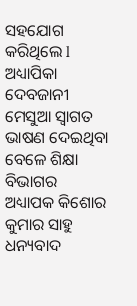ସହଯୋଗ କରିଥିଲେ l ଅଧ୍ୟାପିକା ଦେବଜାନୀ ମେସୁଆ ସ୍ବାଗତ ଭାଷଣ ଦେଇଥିବା ବେଳେ ଶିକ୍ଷା ବିଭାଗର ଅଧ୍ୟାପକ କିଶୋର କୁମାର ସାହୁ ଧନ୍ୟବାଦ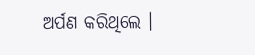ଅର୍ପଣ କରିଥିଲେ ।